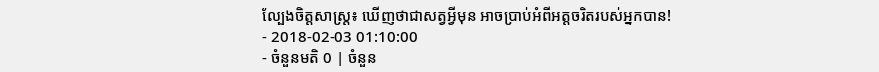ល្បែងចិត្តសាស្ត្រ៖ ឃើញថាជាសត្វអ្វីមុន អាចប្រាប់អំពីអត្តចរិតរបស់អ្នកបាន!
- 2018-02-03 01:10:00
- ចំនួនមតិ 0 | ចំនួន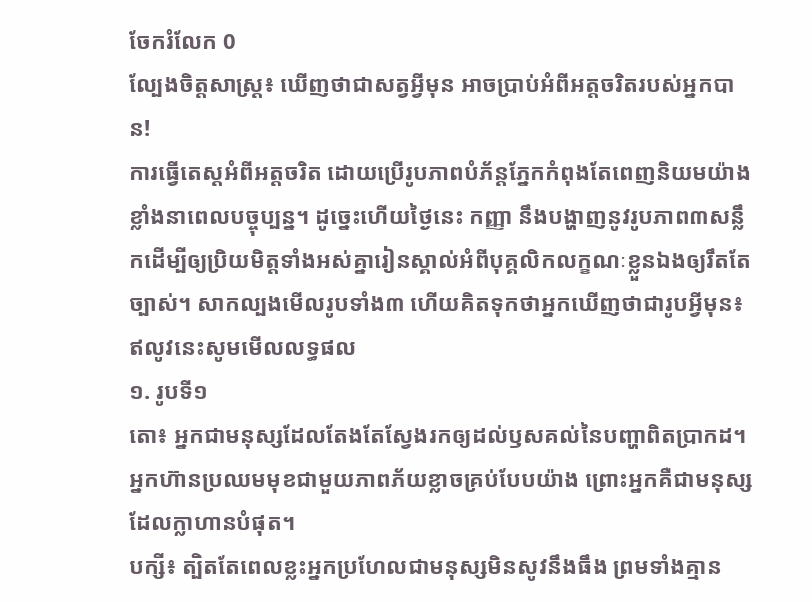ចែករំលែក 0
ល្បែងចិត្តសាស្ត្រ៖ ឃើញថាជាសត្វអ្វីមុន អាចប្រាប់អំពីអត្តចរិតរបស់អ្នកបាន!
ការធ្វើតេស្ដអំពីអត្តចរិត ដោយប្រើរូបភាពបំភ័ន្តភ្នែកកំពុងតែពេញនិយមយ៉ាងខ្លាំងនាពេលបច្ចុប្បន្ន។ ដូច្នេះហើយថ្ងៃនេះ កញ្ញា នឹងបង្ហាញនូវរូបភាព៣សន្លឹកដើម្បីឲ្យប្រិយមិត្តទាំងអស់គ្នារៀនស្គាល់អំពីបុគ្គលិកលក្ខណៈខ្លួនឯងឲ្យរឹតតែច្បាស់។ សាកល្បងមើលរូបទាំង៣ ហើយគិតទុកថាអ្នកឃើញថាជារូបអ្វីមុន៖
ឥលូវនេះសូមមើលលទ្ធផល
១. រូបទី១
តោ៖ អ្នកជាមនុស្សដែលតែងតែស្វែងរកឲ្យដល់ឫសគល់នៃបញ្ហាពិតប្រាកដ។ អ្នកហ៊ានប្រឈមមុខជាមួយភាពភ័យខ្លាចគ្រប់បែបយ៉ាង ព្រោះអ្នកគឺជាមនុស្សដែលក្លាហានបំផុត។
បក្សី៖ ត្បិតតែពេលខ្លះអ្នកប្រហែលជាមនុស្សមិនសូវនឹងធឹង ព្រមទាំងគ្មាន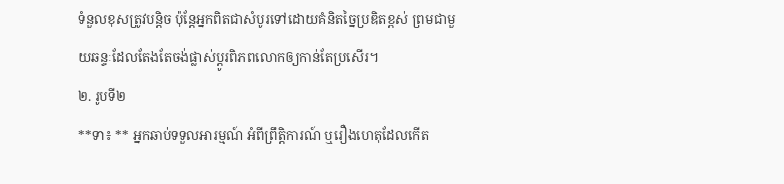ទំនួលខុសត្រូវបន្តិច ប៉ុន្តែអ្នកពិតជាសំបូរទៅដោយគំនិតច្នៃប្រឌិតខ្ពស់ ព្រមជាមួយឆន្ទៈដែលតែងតែចង់ផ្លាស់ប្ដូរពិភពលោកឲ្យកាន់តែប្រសើរ។
២. រូបទី២
**ទា៖ ** អ្នកឆាប់ទទួលអារម្មណ៍ អំពីព្រឹត្តិការណ៍ ឬរឿងហេតុដែលកើត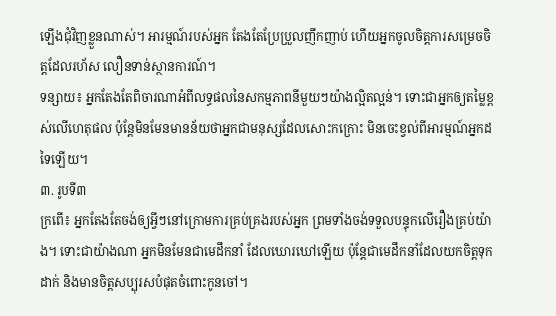ឡើងជុំវិញខ្លួនណាស់។ អារម្មណ៍របស់អ្នក តែងតែប្រែប្រួលញឹកញាប់ ហើយអ្នកចូលចិត្តការសម្រេចចិត្តដែលរហ័ស លឿនទាន់ស្ថានការណ៍។
ទន្សាយ៖ អ្នកតែងតែពិចារណាអំពីលទ្ធផលនៃសកម្មភាពនីមួយៗយ៉ាងល្អិតល្អន់។ ទោះជាអ្នកឲ្យតម្លៃខ្ពស់លើហេតុផល ប៉ុន្តែមិនមែនមានន័យថាអ្នកជាមនុស្សដែលសោះកក្រោះ មិនចេះខ្វល់ពីអារម្មណ៍អ្នកដទៃឡើយ។
៣. រូបទី៣
ក្រពើ៖ អ្នកតែងតែចង់ឲ្យអ្វីៗនៅក្រោមការគ្រប់គ្រងរបស់អ្នក ព្រមទាំងចង់ទទួលបន្ទុកលើរឿងគ្រប់យ៉ាង។ ទោះជាយ៉ាងណា អ្នកមិនមែនជាមេដឹកនាំ ដែលឃោរឃៅឡើយ ប៉ុន្តែជាមេដឹកនាំដែលយកចិត្តទុកដាក់ និងមានចិត្តសប្បុរសបំផុតចំពោះកូនចៅ។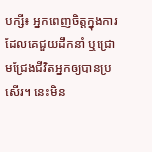បក្សី៖ អ្នកពេញចិត្តក្នុងការដែលគេជួយដឹកនាំ ឬជ្រោមជ្រែងជីវិតអ្នកឲ្យបានប្រសើរ។ នេះមិន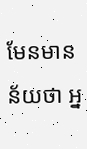មែនមានន័យថា អ្ន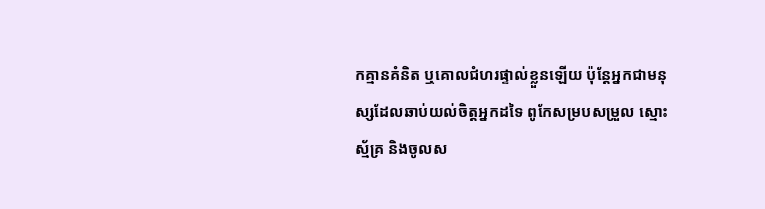កគ្មានគំនិត ឬគោលជំហរផ្ទាល់ខ្លួនឡើយ ប៉ុន្តែអ្នកជាមនុស្សដែលឆាប់យល់ចិត្តអ្នកដទៃ ពូកែសម្របសម្រួល ស្មោះស្ម័គ្រ និងចូលស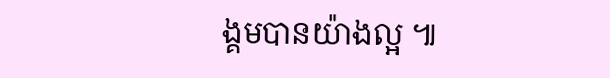ង្គមបានយ៉ាងល្អ ៕